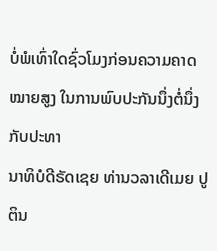ບໍ່ພໍເທົ່າໃດຊົ່ວໂມງກ່ອນຄວາມຄາດໝາຍສູງ ໃນການພົບປະກັນນຶ່ງຕໍ່ນຶ່ງກັບປະທາ
ນາທິບໍດີຣັດເຊຍ ທ່ານວລາເດີເມຍ ປູຕິນ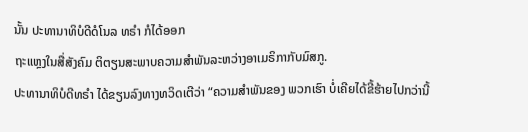ນັ້ນ ປະທານາທິບໍດີດໍໂນລ ທຣໍາ ກໍໄດ້ອອກ
ຖະແຫຼງໃນສື່ສັງຄົມ ຕິຕຽນສະພາບຄວາມສຳພັນລະຫວ່າງອາເມຣິກາກັບມົສກູ.
ປະທານາທິບໍດີທຣໍາ ໄດ້ຂຽນລົງທາງທວິດເຕີວ່າ “ຄວາມສຳພັນຂອງ ພວກເຮົາ ບໍ່ເຄີຍໄດ້ຂີ້ຮ້າຍໄປກວ່ານີ້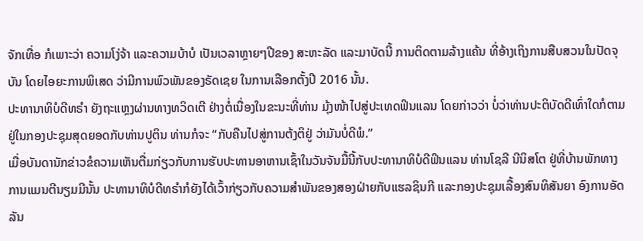ຈັກເທື່ອ ກໍເພາະວ່າ ຄວາມໂງ່ຈ້າ ແລະຄວາມບ້າບໍ ເປັນເວລາຫຼາຍໆປີຂອງ ສະຫະລັດ ແລະມາບັດນີ້ ການຕິດຕາມລ້າງແຄ້ນ ທີ່ອ້າງເຖິງການສືບສວນໃນປັດຈຸບັນ ໂດຍໄອຍະການພິເສດ ວ່າມີການພົວພັນຂອງຣັດເຊຍ ໃນການເລືອກຕັ້ງປີ 2016 ນັ້ນ.
ປະທານາທິບໍດີທຣໍາ ຍັງຖະແຫຼງຜ່ານທາງທວິດເຕີ ຢ່າງຕໍ່ເນື່ອງໃນຂະນະທີ່ທ່ານ ມຸ້ງໜ້າໄປສູ່ປະເທດຟິນແລນ ໂດຍກ່າວວ່າ ບໍ່ວ່າທ່ານປະຕິບັດດີເທົ່າໃດກໍຕາມ ຢູ່ໃນກອງປະຊຸມສຸດຍອດກັບທ່ານປູຕິນ ທ່ານກໍຈະ “ກັບຄືນໄປສູ່ການຕ້ງຕິຢູ່ ວ່າມັນບໍ່ດີພໍ.”
ເມື່ອບັນດານັກຂ່າວຂໍຄວາມເຫັນຕື່ມກ່ຽວກັບການຮັບປະທານອາຫານເຊົ້າໃນວັນຈັນມື້ນີ້ກັບປະທານາທິບໍດີຟິນແລນ ທ່ານໂຊລີ ນີນິສໂຕ ຢູ່ທີ່ບ້ານພັກທາງການແມນຕີນຽມມີນັ້ນ ປະທານາທິບໍດີທຣໍາກໍຍັງໄດ້ເວົ້າກ່ຽວກັບຄວາມສຳພັນຂອງສອງຝ່າຍກັບແຮລຊິນກີ ແລະກອງປະຊຸມເລື້ອງສົນທິສັນຍາ ອົງການອັດລັນ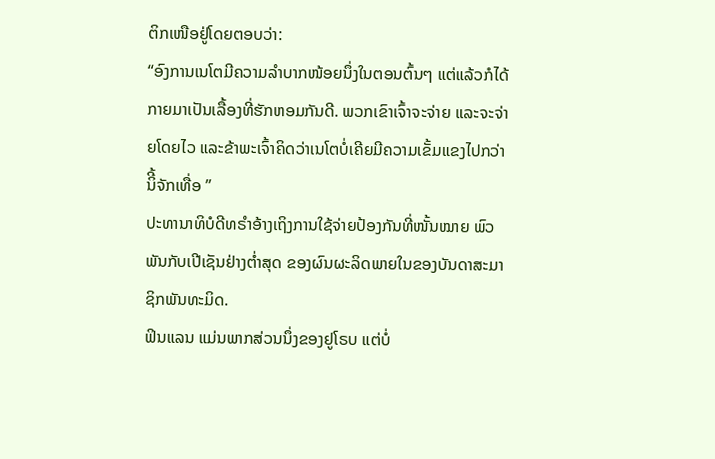ຕິກເໜືອຢູ່ໂດຍຕອບວ່າ:
“ອົງການເນໂຕມີຄວາມລຳບາກໜ້ອຍນຶ່ງໃນຕອນຕົ້ນໆ ແຕ່ແລ້ວກໍໄດ້ກາຍມາເປັນເລື້ອງທີ່ຮັກຫອມກັນດີ. ພວກເຂົາເຈົ້າຈະຈ່າຍ ແລະຈະຈ່າຍໂດຍໄວ ແລະຂ້າພະເຈົ້າຄິດວ່າເນໂຕບໍ່ເຄີຍມີຄວາມເຂັ້ມແຂງໄປກວ່ານິີ້ຈັກເທື່ອ ”
ປະທານາທິບໍດີທຣໍາອ້າງເຖິງການໃຊ້ຈ່າຍປ້ອງກັນທີ່ໜັ້ນໝາຍ ພົວພັນກັບເປີເຊັນຢ່າງຕໍ່າສຸດ ຂອງຜົນຜະລິດພາຍໃນຂອງບັນດາສະມາຊິກພັນທະມິດ.
ຟິນແລນ ແມ່ນພາກສ່ວນນຶ່ງຂອງຢູໂຣບ ແຕ່ບໍ່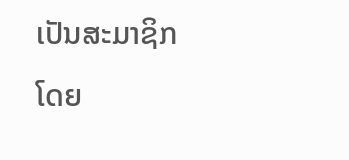ເປັນສະມາຊິກໂດຍ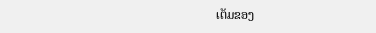ເຕັມຂອງ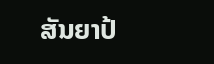ສັນຍາປ້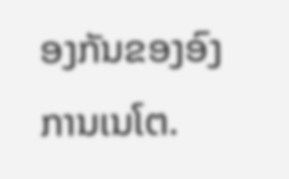ອງກັນຂອງອົງການເນໂຕ.